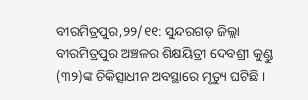ବୀରମିତ୍ରପୁର,୨୨/୧୧: ସୁନ୍ଦରଗଡ଼ ଜିଲ୍ଲା ବୀରମିତ୍ରପୁର ଅଞ୍ଚଳର ଶିକ୍ଷୟିତ୍ରୀ ଦେବଶ୍ରୀ କୁଣ୍ଡୁ (୩୨)ଙ୍କ ଚିକିତ୍ସାଧୀନ ଅବସ୍ଥାରେ ମୃତ୍ୟୁ ଘଟିଛି ।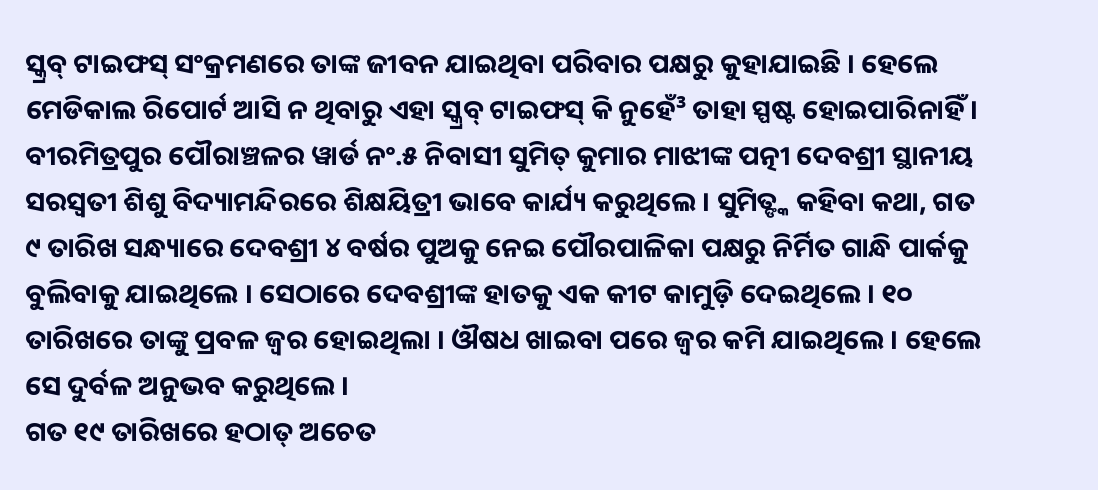ସ୍କ୍ରବ୍ ଟାଇଫସ୍ ସଂକ୍ରମଣରେ ତାଙ୍କ ଜୀବନ ଯାଇଥିବା ପରିବାର ପକ୍ଷରୁ କୁହାଯାଇଛି । ହେଲେ ମେଡିକାଲ ରିପୋର୍ଟ ଆସି ନ ଥିବାରୁ ଏହା ସ୍କ୍ରବ୍ ଟାଇଫସ୍ କି ନୁହେଁ³ ତାହା ସ୍ପଷ୍ଟ ହୋଇପାରିନାହିଁ ।
ବୀରମିତ୍ରପୁର ପୌରାଞ୍ଚଳର ୱାର୍ଡ ନଂ.୫ ନିବାସୀ ସୁମିତ୍ କୁମାର ମାଝୀଙ୍କ ପତ୍ନୀ ଦେବଶ୍ରୀ ସ୍ଥାନୀୟ ସରସ୍ୱତୀ ଶିଶୁ ବିଦ୍ୟାମନ୍ଦିରରେ ଶିକ୍ଷୟିତ୍ରୀ ଭାବେ କାର୍ଯ୍ୟ କରୁଥିଲେ । ସୁମିତ୍ଙ୍କ କହିବା କଥା, ଗତ ୯ ତାରିଖ ସନ୍ଧ୍ୟାରେ ଦେବଶ୍ରୀ ୪ ବର୍ଷର ପୁଅକୁ ନେଇ ପୌରପାଳିକା ପକ୍ଷରୁ ନିର୍ମିତ ଗାନ୍ଧି ପାର୍କକୁ ବୁଲିବାକୁ ଯାଇଥିଲେ । ସେଠାରେ ଦେବଶ୍ରୀଙ୍କ ହାତକୁ ଏକ କୀଟ କାମୁଡ଼ି ଦେଇଥିଲେ । ୧୦ ତାରିଖରେ ତାଙ୍କୁ ପ୍ରବଳ ଜ୍ୱର ହୋଇଥିଲା । ଔଷଧ ଖାଇବା ପରେ ଜ୍ୱର କମି ଯାଇଥିଲେ । ହେଲେ ସେ ଦୁର୍ବଳ ଅନୁଭବ କରୁଥିଲେ ।
ଗତ ୧୯ ତାରିଖରେ ହଠାତ୍ ଅଚେତ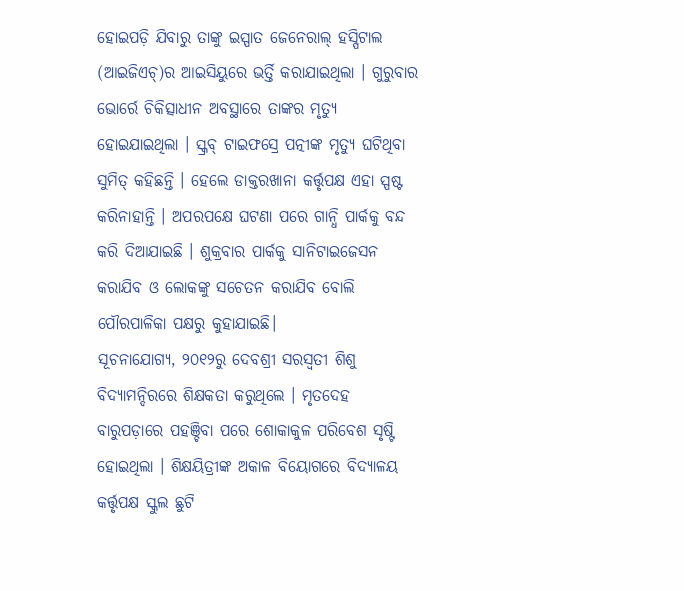ହୋଇପଡ଼ି ଯିବାରୁ ତାଙ୍କୁ ଇସ୍ପାତ ଜେନେରାଲ୍ ହସ୍ପିଟାଲ (ଆଇଜିଏଚ୍)ର ଆଇସିୟୁରେ ଭର୍ତ୍ତି କରାଯାଇଥିଲା । ଗୁରୁବାର ଭୋର୍ରେ ଚିକିତ୍ସାଧୀନ ଅବସ୍ଥାରେ ତାଙ୍କର ମୃତ୍ୟୁ ହୋଇଯାଇଥିଲା । ସ୍କ୍ରବ୍ ଟାଇଫସ୍ରେ ପତ୍ନୀଙ୍କ ମୃତ୍ୟୁ ଘଟିଥିବା ସୁମିତ୍ କହିଛନ୍ତି । ହେଲେ ଡାକ୍ତରଖାନା କର୍ତ୍ତୃପକ୍ଷ ଏହା ସ୍ପଷ୍ଟ କରିନାହାନ୍ତି । ଅପରପକ୍ଷେ ଘଟଣା ପରେ ଗାନ୍ଧି ପାର୍କକୁ ବନ୍ଦ କରି ଦିଆଯାଇଛି । ଶୁକ୍ରବାର ପାର୍କକୁ ସାନିଟାଇଜେସନ କରାଯିବ ଓ ଲୋକଙ୍କୁ ସଚେତନ କରାଯିବ ବୋଲି ପୌରପାଳିକା ପକ୍ଷରୁ କୁହାଯାଇଛି।
ସୂଚନାଯୋଗ୍ୟ, ୨୦୧୨ରୁ ଦେବଶ୍ରୀ ସରସ୍ୱତୀ ଶିଶୁ ବିଦ୍ୟାମନ୍ଦିରରେ ଶିକ୍ଷକତା କରୁଥିଲେ । ମୃତଦେହ ବାରୁପଡ଼ାରେ ପହଞ୍ଚିବା ପରେ ଶୋକାକୁଳ ପରିବେଶ ସୃଷ୍ଟି ହୋଇଥିଲା । ଶିକ୍ଷୟିତ୍ରୀଙ୍କ ଅକାଳ ବିୟୋଗରେ ବିଦ୍ୟାଳୟ କର୍ତ୍ତୃପକ୍ଷ ସ୍କୁଲ ଛୁଟି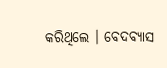କରିଥିଲେ । ବେଦବ୍ୟାସ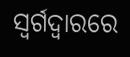ସ୍ୱର୍ଗଦ୍ୱାରରେ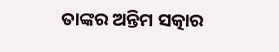ତାଙ୍କର ଅନ୍ତିମ ସତ୍କାର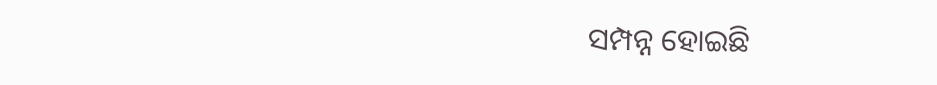ସମ୍ପନ୍ନ ହୋଇଛି